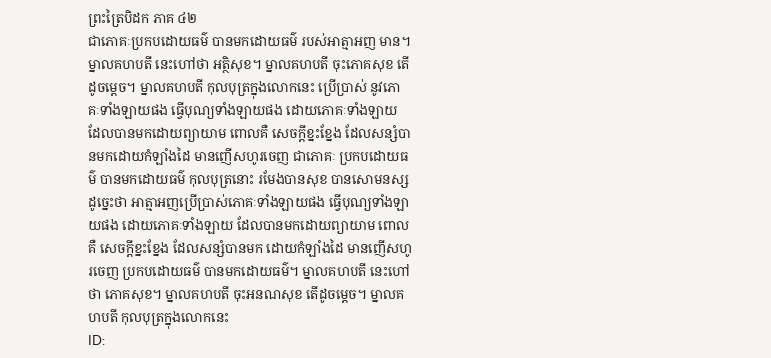ព្រះត្រៃបិដក ភាគ ៤២
ជាភោគៈប្រកបដោយធម៌ បានមកដោយធម៌ របស់អាត្មាអញ មាន។ ម្នាលគហបតី នេះហៅថា អត្ថិសុខ។ ម្នាលគហបតី ចុះភោគសុខ តើដូចម្តេច។ ម្នាលគហបតី កុលបុត្រក្នុងលោកនេះ ប្រើប្រាស់ នូវភោគៈទាំងឡាយផង ធ្វើបុណ្យទាំងឡាយផង ដោយភោគៈទាំងឡាយ ដែលបានមកដោយព្យាយាម ពោលគឺ សេចក្តីខ្នះខ្នែង ដែលសន្សំបានមកដោយកំឡាំងដៃ មានញើសហូរចេញ ជាភោគៈ ប្រកបដោយធម៌ បានមកដោយធម៌ កុលបុត្រនោះ រមែងបានសុខ បានសោមនស្សដូច្នេះថា អាត្មាអញប្រើប្រាស់ភោគៈទាំងឡាយផង ធ្វើបុណ្យទាំងឡាយផង ដោយភោគៈទាំងឡាយ ដែលបានមកដោយព្យាយាម ពោលគឺ សេចក្តីខ្នះខ្នែង ដែលសន្សំបានមក ដោយកំឡាំងដៃ មានញើសហូរចេញ ប្រកបដោយធម៌ បានមកដោយធម៌។ ម្នាលគហបតី នេះហៅថា ភោគសុខ។ ម្នាលគហបតី ចុះអនណសុខ តើដូចម្តេច។ ម្នាលគហបតី កុលបុត្រក្នុងលោកនេះ
ID: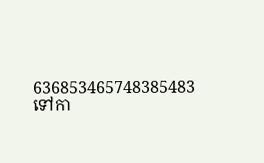636853465748385483
ទៅកា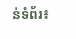ន់ទំព័រ៖